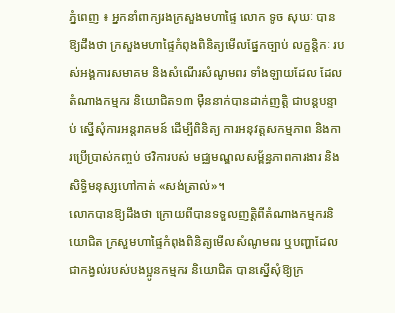ភ្នំពេញ ៖ អ្នកនាំពាក្យរងក្រសួងមហាផ្ទៃ លោក ទូច សុឃៈ បានឱ្យដឹងថា ក្រសួងមហាផ្ទៃកំពុងពិនិត្យមើលផ្នែកច្បាប់ លក្ខន្តិកៈ របស់អង្គការសមាគម និងសំណើរសំណូមពរ ទាំងឡាយដែល ដែលតំណាងកម្មករ និយោជិត១៣ ម៉ឺននាក់បានដាក់ញត្តិ ជាបន្តបន្ទាប់ ស្នើសុំការអន្តរាគមន៍ ដើម្បីពិនិត្យ ការអនុវត្តសកម្មភាព និងការប្រើប្រាស់កញ្ចប់ ថវិការបស់ មជ្ឈមណ្ឌលសម្ព័ន្ធភាពការងារ និងសិទ្ធិមនុស្សហៅកាត់ «សង់ត្រាល់»។
លោកបានឱ្យដឹងថា ក្រោយពីបានទទួលញត្តិពីតំណាងកម្មករនិយោជិត ក្រសួមហាផ្ទៃកំពុងពិនិត្យមើលសំណូមពរ ឬបញ្ហាដែលជាកង្វល់របស់បងប្អូនកម្មករ និយោជិត បានស្នើសុំឱ្យក្រ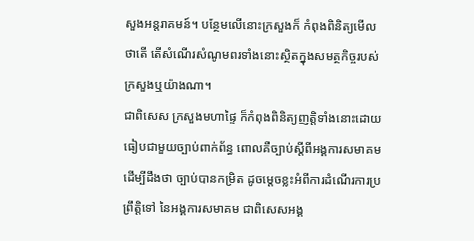សួងអន្តរាគមន៍។ បន្ថែមលើនោះក្រសួងក៏ កំពុងពិនិត្យមើលថាតើ តើសំណើរសំណូមពរទាំងនោះស្ថិតក្នុងសមត្ថកិច្ចរបស់ក្រសួងឬយ៉ាងណា។
ជាពិសេស ក្រសួងមហាផ្ទៃ ក៏កំពុងពិនិត្យញត្តិទាំងនោះដោយ ធៀបជាមួយច្បាប់ពាក់ព័ន្ធ ពោលគឺច្បាប់ស្តីពីអង្គការសមាគម ដើម្បីដឹងថា ច្បាប់បានកម្រិត ដូចម្តេចខ្លះអំពីការដំណើរការប្រព្រឹត្តិទៅ នៃអង្គការសមាគម ជាពិសេសអង្គ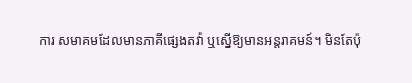ការ សមាគមដែលមានភាគីផ្សេងតវ៉ា ឬស្នើឱ្យមានអន្តរាគមន៍។ មិនតែប៉ុ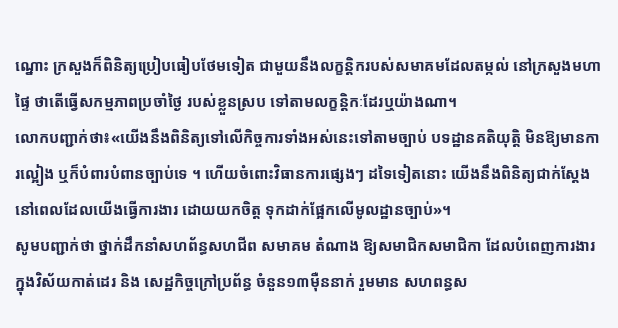ណ្នោះ ក្រសួងក៏ពិនិត្យប្រៀបធៀបថែមទៀត ជាមួយនឹងលក្ខន្តិករបស់សមាគមដែលតម្កល់ នៅក្រសួងមហាផ្ទៃ ថាតើធ្វើសកម្មភាពប្រចាំថ្ងៃ របស់ខ្លួនស្រប ទៅតាមលក្ខន្តិកៈដែរឬយ៉ាងណា។
លោកបញ្ជាក់ថា៖«យើងនឹងពិនិត្យទៅលើកិច្ចការទាំងអស់នេះទៅតាមច្បាប់ បទដ្ឋានគតិយុត្តិ មិនឱ្យមានការល្អៀង ឬក៏បំពារបំពានច្បាប់ទេ ។ ហើយចំពោះវិធានការផ្សេងៗ ដទៃទៀតនោះ យើងនឹងពិនិត្យជាក់ស្តែង នៅពេលដែលយើងធ្វើការងារ ដោយយកចិត្ត ទុកដាក់ផ្អែកលើមូលដ្ឋានច្បាប់»។
សូមបញ្ជាក់ថា ថ្នាក់ដឹកនាំសហព័ន្ធសហជីព សមាគម តំណាង ឱ្យសមាជិកសមាជិកា ដែលបំពេញការងារ ក្នុងវិស័យកាត់ដេរ និង សេដ្ឋកិច្ចក្រៅប្រព័ន្ធ ចំនួន១៣ម៉ឺននាក់ រួមមាន សហពន្ធស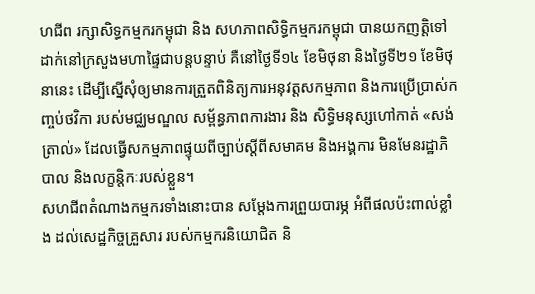ហជីព រក្សាសិទ្ធកម្មករកម្ពុជា និង សហភាពសិទ្ធិកម្មករកម្ពុជា បានយកញត្តិទៅដាក់នៅក្រសួងមហាផ្ទៃជាបន្តបន្ទាប់ គឺនៅថ្ងៃទី១៤ ខែមិថុនា និងថ្ងៃទី២១ ខែមិថុនានេះ ដើម្បីស្នើសុំឲ្យមានការត្រួតពិនិត្យការអនុវត្តសកម្មភាព និងការប្រើប្រាស់កញ្ចប់ថវិកា របស់មជ្ឈមណ្ឌល សម្ព័ន្ធភាពការងារ និង សិទ្ធិមនុស្សហៅកាត់ «សង់ត្រាល់» ដែលធ្វើសកម្មភាពផ្ទុយពីច្បាប់ស្ដីពីសមាគម និងអង្គការ មិនមែនរដ្ឋាភិបាល និងលក្ខន្តិកៈរបស់ខ្លួន។
សហជីពតំណាងកម្មករទាំងនោះបាន សម្តែងការព្រួយបារម្ភ អំពីផលប៉ះពាល់ខ្លាំង ដល់សេដ្ឋកិច្ចគ្រួសារ របស់កម្មករនិយោជិត និ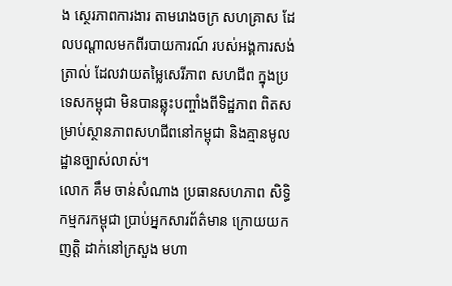ង ស្ថេរភាពការងារ តាមរោងចក្រ សហគ្រាស ដែលបណ្ដាលមកពីរបាយការណ៍ របស់អង្គការសង់ត្រាល់ ដែលវាយតម្លៃសេរីភាព សហជីព ក្នុងប្រទេសកម្ពុជា មិនបានឆ្លុះបញ្ចាំងពីទិដ្ឋភាព ពិតសម្រាប់ស្ថានភាពសហជីពនៅកម្ពុជា និងគ្មានមូលដ្ឋានច្បាស់លាស់។
លោក គឹម ចាន់សំណាង ប្រធានសហភាព សិទ្ធិកម្មករកម្ពុជា ប្រាប់អ្នកសារព័ត៌មាន ក្រោយយកញត្តិ ដាក់នៅក្រសួង មហា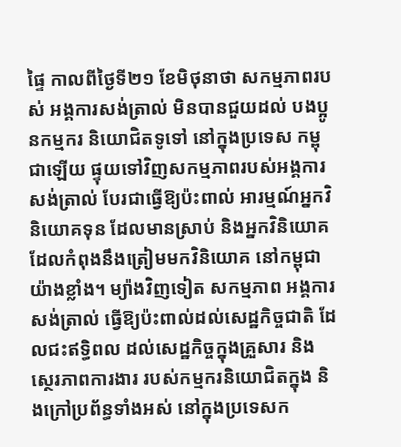ផ្ទៃ កាលពីថ្ងៃទី២១ ខែមិថុនាថា សកម្មភាពរបស់ អង្គការសង់ត្រាល់ មិនបានជួយដល់ បងប្អូនកម្មករ និយោជិតទូទៅ នៅក្នុងប្រទេស កម្ពុជាឡើយ ផ្ទុយទៅវិញសកម្មភាពរបស់អង្គការ សង់ត្រាល់ បែរជាធ្វើឱ្យប៉ះពាល់ អារម្មណ៍អ្នកវិនិយោគទុន ដែលមានស្រាប់ និងអ្នកវិនិយោគ ដែលកំពុងនឹងត្រៀមមកវិនិយោគ នៅកម្ពុជាយ៉ាងខ្លាំង។ ម្យ៉ាងវិញទៀត សកម្មភាព អង្គការ សង់ត្រាល់ ធ្វើឱ្យប៉ះពាល់ដល់សេដ្ឋកិច្ចជាតិ ដែលជះឥទ្ធិពល ដល់សេដ្ឋកិច្ចក្នុងគ្រួសារ និងស្ថេរភាពការងារ របស់កម្មករនិយោជិតក្នុង និងក្រៅប្រព័ន្ធទាំងអស់ នៅក្នុងប្រទេសក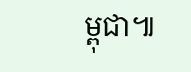ម្ពុជា៕